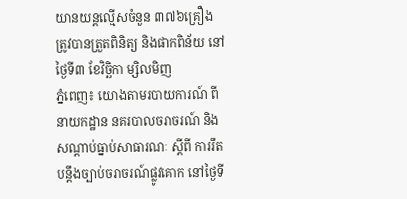យានយន្តល្មើសចំនួន ៣៧៦គ្រឿង ត្រូវបានត្រួតពិនិត្យ និងផាកពិន័យ នៅថ្ងៃទី៣ ខែវិច្ឆិកា ម្សិលមិញ
ភ្នំពេញ៖ យោងតាមរបាយការណ៍ ពី នាយកដ្ឋាន នគរបាលចរាចរណ៍ និង សណ្តាប់ធ្នាប់សាធារណៈ ស្តីពី ការរឹតបន្ដឹងច្បាប់ចរាចរណ៍ផ្លូវគោក នៅថ្ងៃទី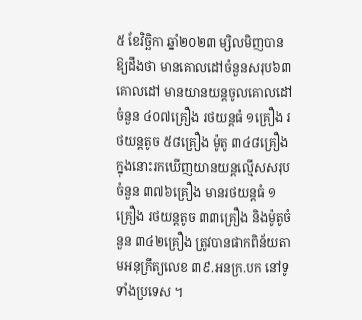៥ ខែវិច្ឆិកា ឆ្នាំ២០២៣ ម្សិលមិញបានឱ្យដឹងថា មានគោលដៅចំនួនសរុប៦៣គោលដៅ មានយានយន្តចូលគោលដៅចំនួន ៤០៧គ្រឿង រថយន្តធំ ១គ្រឿង រថយន្តតូច ៥៨គ្រឿង ម៉ូតូ ៣៤៨គ្រឿង ក្នុងនោះរកឃើញយានយន្តល្មើសសរុប ចំនួន ៣៧៦គ្រឿង មានរថយន្តធំ ១គ្រឿង រថយន្តតូច ៣៣គ្រឿង និងម៉ូតូចំនួន ៣៤២គ្រឿង ត្រូវបានផាកពិន័យតាមអនុក្រឹត្យលេខ ៣៩.អនក្រ.បក នៅទូទាំងប្រទេស ។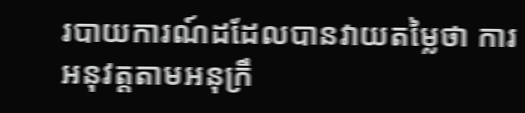របាយការណ៍ដដែលបានវាយតម្លៃថា ការអនុវត្តតាមអនុក្រឹ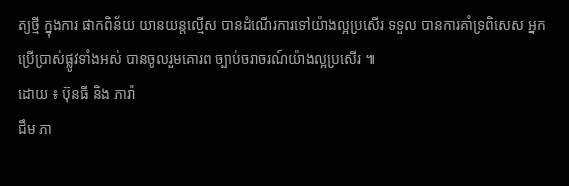ត្យថ្មី ក្នុងការ ផាកពិន័យ យានយន្តល្មើស បានដំណើរការទៅយ៉ាងល្អប្រសើរ ទទួល បានការគាំទ្រពិសេស អ្នកប្រើប្រាស់ផ្លូវទាំងអស់ បានចូលរួមគោរព ច្បាប់ចរាចរណ៍យ៉ាងល្អប្រសើរ ៕
ដោយ ៖ ប៊ុនធី និង ភារ៉ា
ជឹម ភា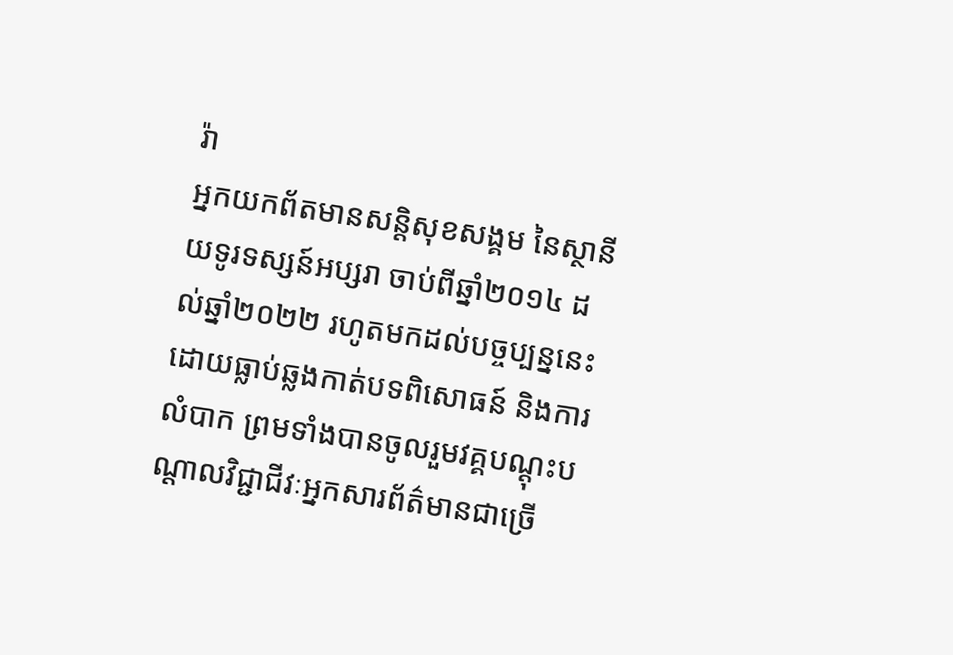រ៉ា
អ្នកយកព័តមានសន្តិសុខសង្គម នៃស្ថានីយទូរទស្សន៍អប្សរា ចាប់ពីឆ្នាំ២០១៤ ដល់ឆ្នាំ២០២២ រហូតមកដល់បច្ចប្បន្ននេះ ដោយធ្លាប់ឆ្លងកាត់បទពិសោធន៍ និងការលំបាក ព្រមទាំងបានចូលរួមវគ្គបណ្ដុះបណ្ដាលវិជ្ជាជីវៈអ្នកសារព័ត៌មានជាច្រើ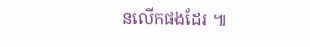នលើកផងដែរ ៕